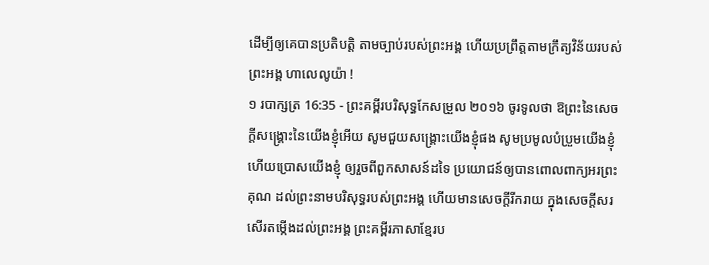ដើម្បីឲ្យគេបានប្រតិបត្តិ តាមច្បាប់របស់ព្រះអង្គ ហើយប្រព្រឹត្តតាមក្រឹត្យវិន័យរបស់ព្រះអង្គ ហាលេលូយ៉ា !
១ របាក្សត្រ 16:35 - ព្រះគម្ពីរបរិសុទ្ធកែសម្រួល ២០១៦ ចូរទូលថា ឱព្រះនៃសេចក្ដីសង្គ្រោះនៃយើងខ្ញុំអើយ សូមជួយសង្គ្រោះយើងខ្ញុំផង សូមប្រមូលបំប្រួមយើងខ្ញុំ ហើយប្រោសយើងខ្ញុំ ឲ្យរួចពីពួកសាសន៍ដទៃ ប្រយោជន៍ឲ្យបានពោលពាក្យអរព្រះគុណ ដល់ព្រះនាមបរិសុទ្ធរបស់ព្រះអង្គ ហើយមានសេចក្ដីរីករាយ ក្នុងសេចក្ដីសរសើរតម្កើងដល់ព្រះអង្គ ព្រះគម្ពីរភាសាខ្មែរប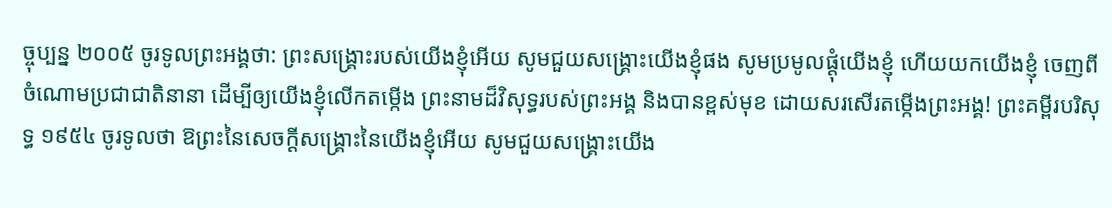ច្ចុប្បន្ន ២០០៥ ចូរទូលព្រះអង្គថា: ព្រះសង្គ្រោះរបស់យើងខ្ញុំអើយ សូមជួយសង្គ្រោះយើងខ្ញុំផង សូមប្រមូលផ្ដុំយើងខ្ញុំ ហើយយកយើងខ្ញុំ ចេញពីចំណោមប្រជាជាតិនានា ដើម្បីឲ្យយើងខ្ញុំលើកតម្កើង ព្រះនាមដ៏វិសុទ្ធរបស់ព្រះអង្គ និងបានខ្ពស់មុខ ដោយសរសើរតម្កើងព្រះអង្គ! ព្រះគម្ពីរបរិសុទ្ធ ១៩៥៤ ចូរទូលថា ឱព្រះនៃសេចក្ដីសង្គ្រោះនៃយើងខ្ញុំអើយ សូមជួយសង្គ្រោះយើង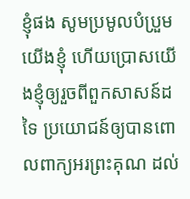ខ្ញុំផង សូមប្រមូលបំប្រួមយើងខ្ញុំ ហើយប្រោសយើងខ្ញុំឲ្យរួចពីពួកសាសន៍ដទៃ ប្រយោជន៍ឲ្យបានពោលពាក្យអរព្រះគុណ ដល់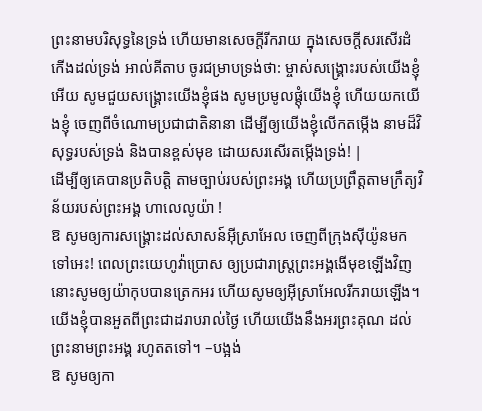ព្រះនាមបរិសុទ្ធនៃទ្រង់ ហើយមានសេចក្ដីរីករាយ ក្នុងសេចក្ដីសរសើរដំកើងដល់ទ្រង់ អាល់គីតាប ចូរជម្រាបទ្រង់ថា: ម្ចាស់សង្គ្រោះរបស់យើងខ្ញុំអើយ សូមជួយសង្គ្រោះយើងខ្ញុំផង សូមប្រមូលផ្តុំយើងខ្ញុំ ហើយយកយើងខ្ញុំ ចេញពីចំណោមប្រជាជាតិនានា ដើម្បីឲ្យយើងខ្ញុំលើកតម្កើង នាមដ៏វិសុទ្ធរបស់ទ្រង់ និងបានខ្ពស់មុខ ដោយសរសើរតម្កើងទ្រង់! |
ដើម្បីឲ្យគេបានប្រតិបត្តិ តាមច្បាប់របស់ព្រះអង្គ ហើយប្រព្រឹត្តតាមក្រឹត្យវិន័យរបស់ព្រះអង្គ ហាលេលូយ៉ា !
ឱ សូមឲ្យការសង្គ្រោះដល់សាសន៍អ៊ីស្រាអែល ចេញពីក្រុងស៊ីយ៉ូនមកទៅអេះ! ពេលព្រះយេហូវ៉ាប្រោស ឲ្យប្រជារាស្ត្រព្រះអង្គងើមុខឡើងវិញ នោះសូមឲ្យយ៉ាកុបបានត្រេកអរ ហើយសូមឲ្យអ៊ីស្រាអែលរីករាយឡើង។
យើងខ្ញុំបានអួតពីព្រះជាដរាបរាល់ថ្ងៃ ហើយយើងនឹងអរព្រះគុណ ដល់ព្រះនាមព្រះអង្គ រហូតតទៅ។ –បង្អង់
ឱ សូមឲ្យកា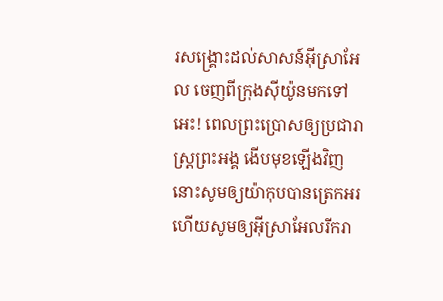រសង្គ្រោះដល់សាសន៍អ៊ីស្រាអែល ចេញពីក្រុងស៊ីយ៉ូនមកទៅអេះ! ពេលព្រះប្រោសឲ្យប្រជារាស្ត្រព្រះអង្គ ងើបមុខឡើងវិញ នោះសូមឲ្យយ៉ាកុបបានត្រេកអរ ហើយសូមឲ្យអ៊ីស្រាអែលរីករា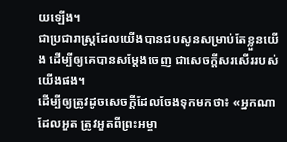យឡើង។
ជាប្រជារាស្ត្រដែលយើងបានជបសូនសម្រាប់តែខ្លួនយើង ដើម្បីឲ្យគេបានសម្ដែងចេញ ជាសេចក្ដីសរសើររបស់យើងផង។
ដើម្បីឲ្យត្រូវដូចសេចក្តីដែលចែងទុកមកថា៖ «អ្នកណាដែលអួត ត្រូវអួតពីព្រះអម្ចា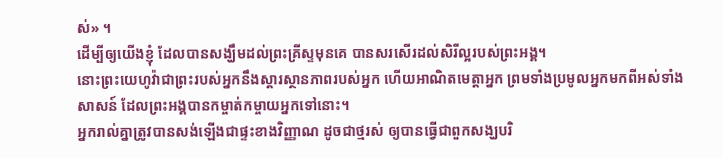ស់» ។
ដើម្បីឲ្យយើងខ្ញុំ ដែលបានសង្ឃឹមដល់ព្រះគ្រីស្ទមុនគេ បានសរសើរដល់សិរីល្អរបស់ព្រះអង្គ។
នោះព្រះយេហូវ៉ាជាព្រះរបស់អ្នកនឹងស្ដារស្ថានភាពរបស់អ្នក ហើយអាណិតមេត្តាអ្នក ព្រមទាំងប្រមូលអ្នកមកពីអស់ទាំងសាសន៍ ដែលព្រះអង្គបានកម្ចាត់កម្ចាយអ្នកទៅនោះ។
អ្នករាល់គ្នាត្រូវបានសង់ឡើងជាផ្ទះខាងវិញ្ញាណ ដូចជាថ្មរស់ ឲ្យបានធ្វើជាពួកសង្ឃបរិ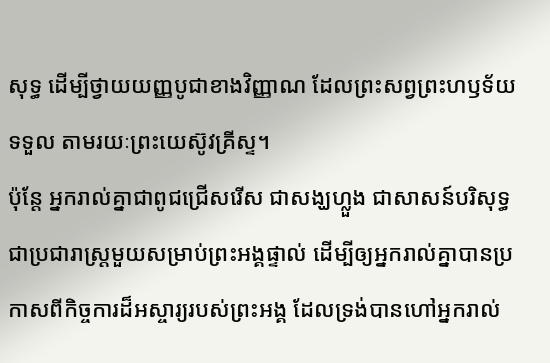សុទ្ធ ដើម្បីថ្វាយយញ្ញបូជាខាងវិញ្ញាណ ដែលព្រះសព្វព្រះហឫទ័យទទួល តាមរយៈព្រះយេស៊ូវគ្រីស្ទ។
ប៉ុន្តែ អ្នករាល់គ្នាជាពូជជ្រើសរើស ជាសង្ឃហ្លួង ជាសាសន៍បរិសុទ្ធ ជាប្រជារាស្ត្រមួយសម្រាប់ព្រះអង្គផ្ទាល់ ដើម្បីឲ្យអ្នករាល់គ្នាបានប្រកាសពីកិច្ចការដ៏អស្ចារ្យរបស់ព្រះអង្គ ដែលទ្រង់បានហៅអ្នករាល់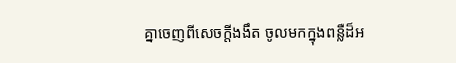គ្នាចេញពីសេចក្តីងងឹត ចូលមកក្នុងពន្លឺដ៏អ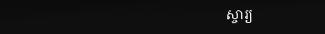ស្ចារ្យ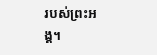របស់ព្រះអង្គ។